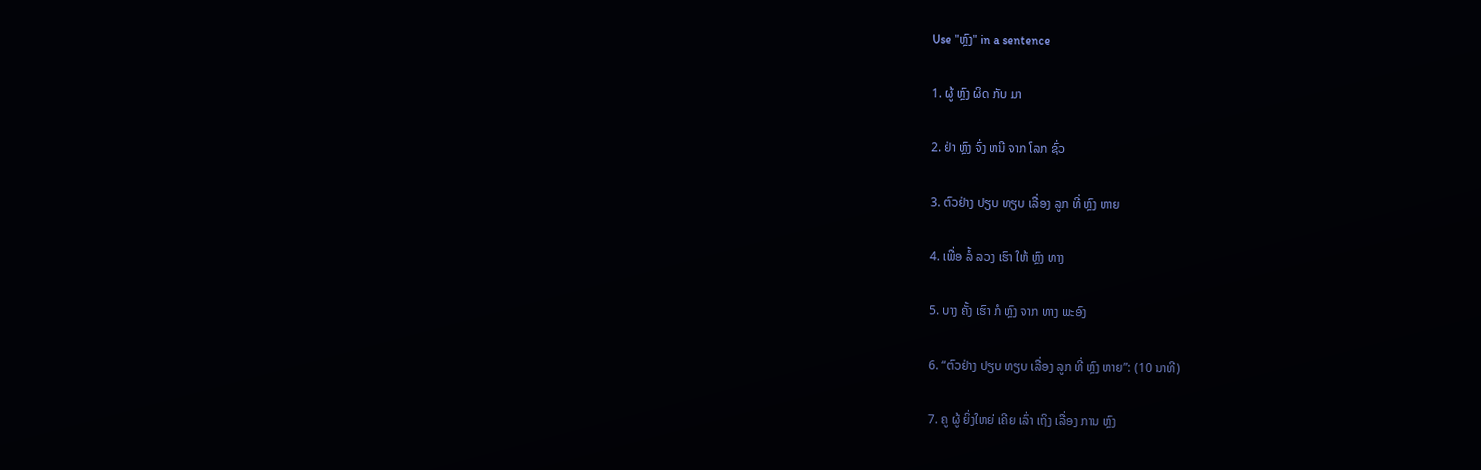Use "ຫຼົງ" in a sentence

1. ຜູ້ ຫຼົງ ຜິດ ກັບ ມາ

2. ຢ່າ ຫຼົງ ຈົ່ງ ຫນີ ຈາກ ໂລກ ຊົ່ວ

3. ຕົວຢ່າງ ປຽບ ທຽບ ເລື່ອງ ລູກ ທີ່ ຫຼົງ ຫາຍ

4. ເພື່ອ ລໍ້ ລວງ ເຮົາ ໃຫ້ ຫຼົງ ທາງ

5. ບາງ ຄັ້ງ ເຮົາ ກໍ ຫຼົງ ຈາກ ທາງ ພະອົງ

6. “ຕົວຢ່າງ ປຽບ ທຽບ ເລື່ອງ ລູກ ທີ່ ຫຼົງ ຫາຍ”: (10 ນາທີ)

7. ຄູ ຜູ້ ຍິ່ງໃຫຍ່ ເຄີຍ ເລົ່າ ເຖິງ ເລື່ອງ ການ ຫຼົງ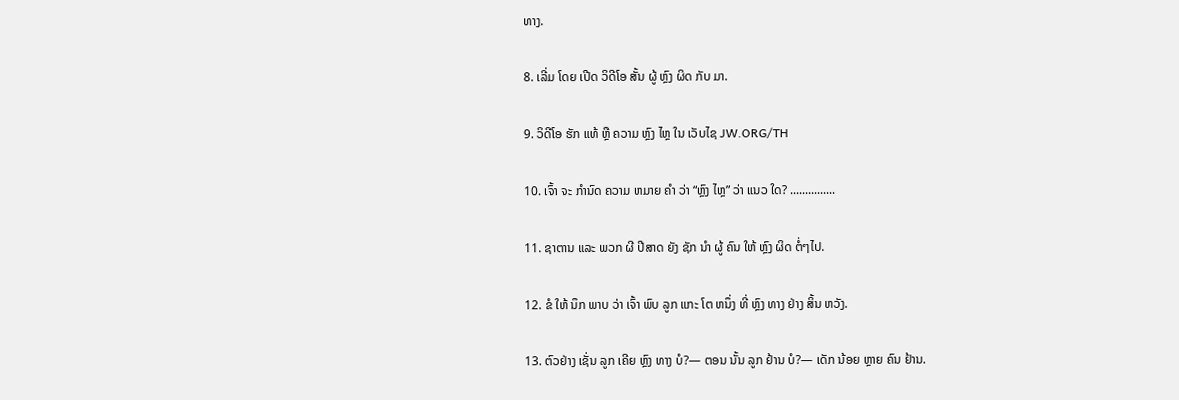ທາງ.

8. ເລີ່ມ ໂດຍ ເປີດ ວິດີໂອ ສັ້ນ ຜູ້ ຫຼົງ ຜິດ ກັບ ມາ.

9. ວິດີໂອ ຮັກ ແທ້ ຫຼື ຄວາມ ຫຼົງ ໄຫຼ ໃນ ເວັບໄຊ JW.ORG/TH

10. ເຈົ້າ ຈະ ກໍານົດ ຄວາມ ຫມາຍ ຄໍາ ວ່າ “ຫຼົງ ໄຫຼ” ວ່າ ແນວ ໃດ? ...............

11. ຊາຕານ ແລະ ພວກ ຜີ ປີສາດ ຍັງ ຊັກ ນໍາ ຜູ້ ຄົນ ໃຫ້ ຫຼົງ ຜິດ ຕໍ່ໆໄປ.

12. ຂໍ ໃຫ້ ນຶກ ພາບ ວ່າ ເຈົ້າ ພົບ ລູກ ແກະ ໂຕ ຫນຶ່ງ ທີ່ ຫຼົງ ທາງ ຢ່າງ ສິ້ນ ຫວັງ.

13. ຕົວຢ່າງ ເຊັ່ນ ລູກ ເຄີຍ ຫຼົງ ທາງ ບໍ?— ຕອນ ນັ້ນ ລູກ ຢ້ານ ບໍ?— ເດັກ ນ້ອຍ ຫຼາຍ ຄົນ ຢ້ານ.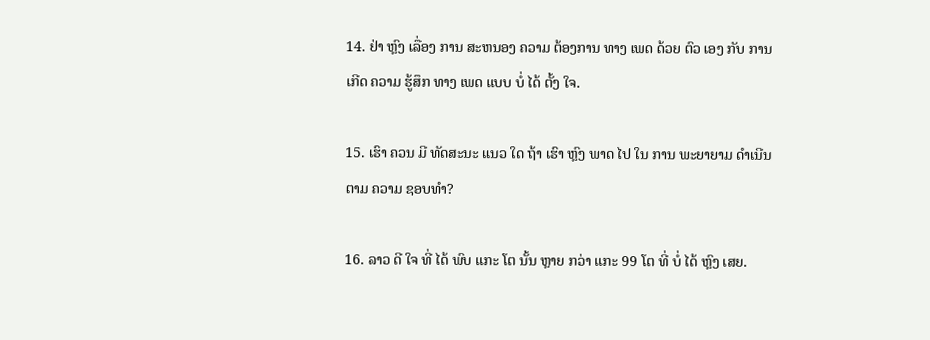14. ຢ່າ ຫຼົງ ເລື່ອງ ການ ສະຫນອງ ຄວາມ ຕ້ອງການ ທາງ ເພດ ດ້ວຍ ຕົວ ເອງ ກັບ ການ ເກີດ ຄວາມ ຮູ້ສຶກ ທາງ ເພດ ແບບ ບໍ່ ໄດ້ ຕັ້ງ ໃຈ.

15. ເຮົາ ຄວນ ມີ ທັດສະນະ ແນວ ໃດ ຖ້າ ເຮົາ ຫຼົງ ພາດ ໄປ ໃນ ການ ພະຍາຍາມ ດໍາເນີນ ຕາມ ຄວາມ ຊອບທໍາ?

16. ລາວ ດີ ໃຈ ທີ່ ໄດ້ ພົບ ແກະ ໂຕ ນັ້ນ ຫຼາຍ ກວ່າ ແກະ 99 ໂຕ ທີ່ ບໍ່ ໄດ້ ຫຼົງ ເສຍ.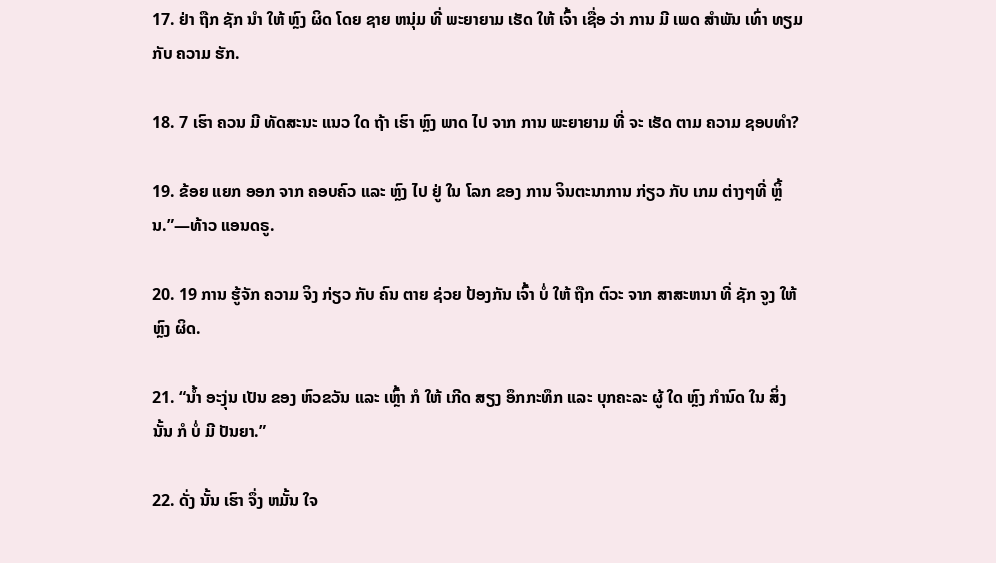17. ຢ່າ ຖືກ ຊັກ ນໍາ ໃຫ້ ຫຼົງ ຜິດ ໂດຍ ຊາຍ ຫນຸ່ມ ທີ່ ພະຍາຍາມ ເຮັດ ໃຫ້ ເຈົ້າ ເຊື່ອ ວ່າ ການ ມີ ເພດ ສໍາພັນ ເທົ່າ ທຽມ ກັບ ຄວາມ ຮັກ.

18. 7 ເຮົາ ຄວນ ມີ ທັດສະນະ ແນວ ໃດ ຖ້າ ເຮົາ ຫຼົງ ພາດ ໄປ ຈາກ ການ ພະຍາຍາມ ທີ່ ຈະ ເຮັດ ຕາມ ຄວາມ ຊອບທໍາ?

19. ຂ້ອຍ ແຍກ ອອກ ຈາກ ຄອບຄົວ ແລະ ຫຼົງ ໄປ ຢູ່ ໃນ ໂລກ ຂອງ ການ ຈິນຕະນາການ ກ່ຽວ ກັບ ເກມ ຕ່າງໆທີ່ ຫຼິ້ນ.”—ທ້າວ ແອນດຣູ.

20. 19 ການ ຮູ້ຈັກ ຄວາມ ຈິງ ກ່ຽວ ກັບ ຄົນ ຕາຍ ຊ່ວຍ ປ້ອງກັນ ເຈົ້າ ບໍ່ ໃຫ້ ຖືກ ຕົວະ ຈາກ ສາສະຫນາ ທີ່ ຊັກ ຈູງ ໃຫ້ ຫຼົງ ຜິດ.

21. “ນໍ້າ ອະງຸ່ນ ເປັນ ຂອງ ຫົວຂວັນ ແລະ ເຫຼົ້າ ກໍ ໃຫ້ ເກີດ ສຽງ ອຶກກະທຶກ ແລະ ບຸກຄະລະ ຜູ້ ໃດ ຫຼົງ ກໍານົດ ໃນ ສິ່ງ ນັ້ນ ກໍ ບໍ່ ມີ ປັນຍາ.”

22. ດັ່ງ ນັ້ນ ເຮົາ ຈຶ່ງ ຫມັ້ນ ໃຈ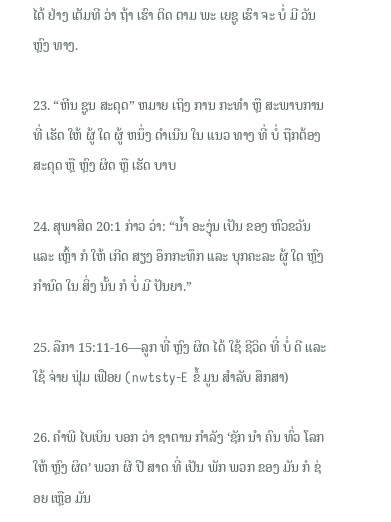ໄດ້ ຢ່າງ ເຕັມທີ ວ່າ ຖ້າ ເຮົາ ຕິດ ຕາມ ພະ ເຍຊູ ເຮົາ ຈະ ບໍ່ ມີ ວັນ ຫຼົງ ທາງ.

23. “ຫີນ ຊູນ ສະດຸດ” ຫມາຍ ເຖິງ ການ ກະທໍາ ຫຼື ສະພາບການ ທີ່ ເຮັດ ໃຫ້ ຜູ້ ໃດ ຜູ້ ຫນຶ່ງ ດໍາເນີນ ໃນ ແນວ ທາງ ທີ່ ບໍ່ ຖືກຕ້ອງ ສະດຸດ ຫຼື ຫຼົງ ຜິດ ຫຼື ເຮັດ ບາບ

24. ສຸພາສິດ 20:1 ກ່າວ ວ່າ: “ນໍ້າ ອະງຸ່ນ ເປັນ ຂອງ ຫົວຂວັນ ແລະ ເຫຼົ້າ ກໍ ໃຫ້ ເກີດ ສຽງ ອຶກກະທຶກ ແລະ ບຸກຄະລະ ຜູ້ ໃດ ຫຼົງ ກໍານົດ ໃນ ສິ່ງ ນັ້ນ ກໍ ບໍ່ ມີ ປັນຍາ.”

25. ລືກາ 15:11-16—ລູກ ທີ່ ຫຼົງ ຜິດ ໄດ້ ໃຊ້ ຊີວິດ ທີ່ ບໍ່ ດີ ແລະ ໃຊ້ ຈ່າຍ ຟຸ່ມ ເຟືອຍ (nwtsty-E ຂໍ້ ມູນ ສໍາລັບ ສຶກສາ)

26. ຄໍາພີ ໄບເບິນ ບອກ ວ່າ ຊາຕານ ກໍາລັງ ‘ຊັກ ນໍາ ຄົນ ທົ່ວ ໂລກ ໃຫ້ ຫຼົງ ຜິດ’ ພວກ ຜີ ປີ ສາດ ທີ່ ເປັນ ພັກ ພວກ ຂອງ ມັນ ກໍ ຊ່ອຍ ເຫຼືອ ມັນ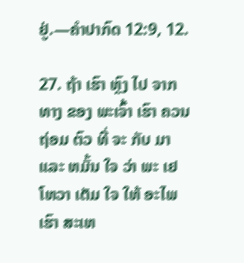ຢູ່.—ຄໍາປາກົດ 12:9, 12.

27. ຖ້າ ເຮົາ ຫຼົງ ໄປ ຈາກ ທາງ ຂອງ ພະເຈົ້າ ເຮົາ ຄວນ ຖ່ອມ ຕົວ ທີ່ ຈະ ກັບ ມາ ແລະ ຫມັ້ນ ໃຈ ວ່າ ພະ ເຢໂຫວາ ເຕັມ ໃຈ ໃຫ້ ອະໄພ ເຮົາ ສະເຫ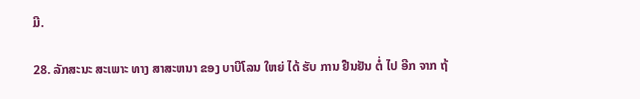ມີ.

28. ລັກສະນະ ສະເພາະ ທາງ ສາສະຫນາ ຂອງ ບາບີໂລນ ໃຫຍ່ ໄດ້ ຮັບ ການ ຢືນຢັນ ຕໍ່ ໄປ ອີກ ຈາກ ຖ້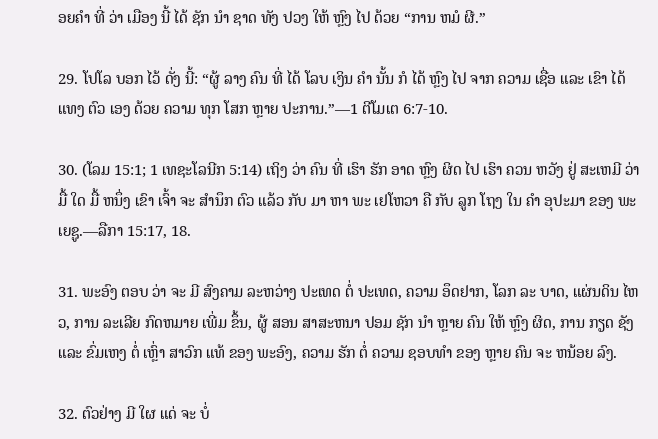ອຍຄໍາ ທີ່ ວ່າ ເມືອງ ນີ້ ໄດ້ ຊັກ ນໍາ ຊາດ ທັງ ປວງ ໃຫ້ ຫຼົງ ໄປ ດ້ວຍ “ການ ຫມໍ ຜີ.”

29. ໂປໂລ ບອກ ໄວ້ ດັ່ງ ນີ້: “ຜູ້ ລາງ ຄົນ ທີ່ ໄດ້ ໂລບ ເງິນ ຄໍາ ນັ້ນ ກໍ ໄດ້ ຫຼົງ ໄປ ຈາກ ຄວາມ ເຊື່ອ ແລະ ເຂົາ ໄດ້ ແທງ ຕົວ ເອງ ດ້ວຍ ຄວາມ ທຸກ ໂສກ ຫຼາຍ ປະການ.”—1 ຕີໂມເຕ 6:7-10.

30. (ໂລມ 15:1; 1 ເທຊະໂລນີກ 5:14) ເຖິງ ວ່າ ຄົນ ທີ່ ເຮົາ ຮັກ ອາດ ຫຼົງ ຜິດ ໄປ ເຮົາ ຄວນ ຫວັງ ຢູ່ ສະເຫມີ ວ່າ ມື້ ໃດ ມື້ ຫນຶ່ງ ເຂົາ ເຈົ້າ ຈະ ສໍານຶກ ຕົວ ແລ້ວ ກັບ ມາ ຫາ ພະ ເຢໂຫວາ ຄື ກັບ ລູກ ໂຖງ ໃນ ຄໍາ ອຸປະມາ ຂອງ ພະ ເຍຊູ.—ລືກາ 15:17, 18.

31. ພະອົງ ຕອບ ວ່າ ຈະ ມີ ສົງຄາມ ລະຫວ່າງ ປະເທດ ຕໍ່ ປະເທດ, ຄວາມ ອຶດຢາກ, ໂລກ ລະ ບາດ, ແຜ່ນດິນ ໄຫວ, ການ ລະເລີຍ ກົດຫມາຍ ເພີ່ມ ຂຶ້ນ, ຜູ້ ສອນ ສາສະຫນາ ປອມ ຊັກ ນໍາ ຫຼາຍ ຄົນ ໃຫ້ ຫຼົງ ຜິດ, ການ ກຽດ ຊັງ ແລະ ຂົ່ມເຫງ ຕໍ່ ເຫຼົ່າ ສາວົກ ແທ້ ຂອງ ພະອົງ, ຄວາມ ຮັກ ຕໍ່ ຄວາມ ຊອບທໍາ ຂອງ ຫຼາຍ ຄົນ ຈະ ຫນ້ອຍ ລົງ.

32. ຕົວຢ່າງ ມີ ໃຜ ແດ່ ຈະ ບໍ່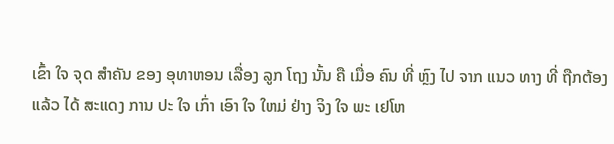ເຂົ້າ ໃຈ ຈຸດ ສໍາຄັນ ຂອງ ອຸທາຫອນ ເລື່ອງ ລູກ ໂຖງ ນັ້ນ ຄື ເມື່ອ ຄົນ ທີ່ ຫຼົງ ໄປ ຈາກ ແນວ ທາງ ທີ່ ຖືກຕ້ອງ ແລ້ວ ໄດ້ ສະແດງ ການ ປະ ໃຈ ເກົ່າ ເອົາ ໃຈ ໃຫມ່ ຢ່າງ ຈິງ ໃຈ ພະ ເຢໂຫ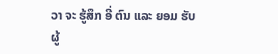ວາ ຈະ ຮູ້ສຶກ ອີ່ ຕົນ ແລະ ຍອມ ຮັບ ຜູ້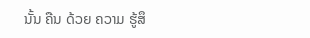ນັ້ນ ຄືນ ດ້ວຍ ຄວາມ ຮູ້ສຶ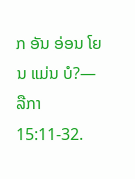ກ ອັນ ອ່ອນ ໂຍນ ແມ່ນ ບໍ?—ລືກາ 15:11-32.